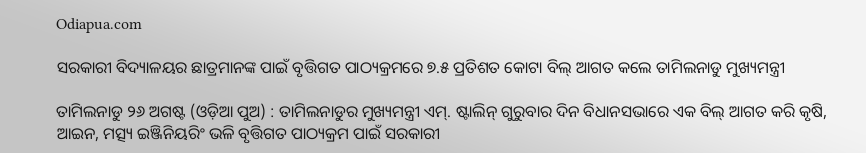Odiapua.com

ସରକାରୀ ବିଦ୍ୟାଳୟର ଛାତ୍ରମାନଙ୍କ ପାଇଁ ବୃତ୍ତିଗତ ପାଠ୍ୟକ୍ରମରେ ୭.୫ ପ୍ରତିଶତ କୋଟା ବିଲ୍ ଆଗତ କଲେ ତାମିଲନାଡୁ ମୁଖ୍ୟମନ୍ତ୍ରୀ

ତାମିଲନାଡୁ ୨୬ ଅଗଷ୍ଟ (ଓଡ଼ିଆ ପୁଅ) : ତାମିଲନାଡୁର ମୁଖ୍ୟମନ୍ତ୍ରୀ ଏମ୍. ଷ୍ଟାଲିନ୍ ଗୁରୁବାର ଦିନ ବିଧାନସଭାରେ ଏକ ବିଲ୍ ଆଗତ କରି କୃଷି, ଆଇନ, ମତ୍ସ୍ୟ ଇଞ୍ଜିନିୟରିଂ ଭଳି ବୃତ୍ତିଗତ ପାଠ୍ୟକ୍ରମ ପାଇଁ ସରକାରୀ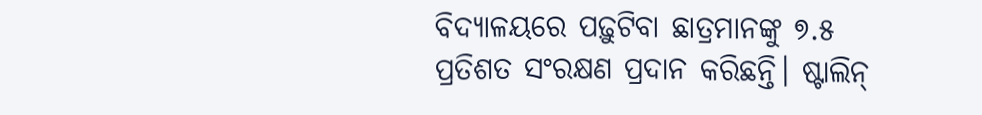ବିଦ୍ୟାଳୟରେ ପଢ଼ୁଟିବା ଛାତ୍ରମାନଙ୍କୁ ୭.୫ ପ୍ରତିଶତ ସଂରକ୍ଷଣ ପ୍ରଦାନ କରିଛନ୍ତି। ଷ୍ଟାଲିନ୍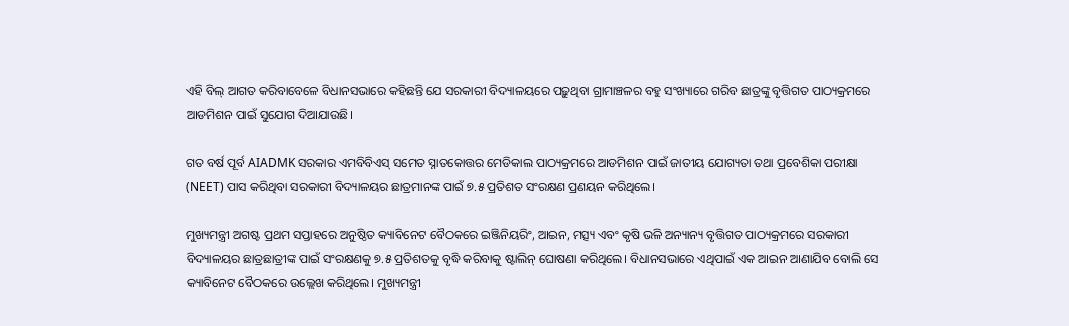ଏହି ବିଲ୍ ଆଗତ କରିବାବେଳେ ବିଧାନସଭାରେ କହିଛନ୍ତି ଯେ ସରକାରୀ ବିଦ୍ୟାଳୟରେ ପଢ଼ୁଥିବା ଗ୍ରାମାଞ୍ଚଳର ବହୁ ସଂଖ୍ୟାରେ ଗରିବ ଛାତ୍ରଙ୍କୁ ବୃତ୍ତିଗତ ପାଠ୍ୟକ୍ରମରେ ଆଡମିଶନ ପାଇଁ ସୁଯୋଗ ଦିଆଯାଉଛି।

ଗତ ବର୍ଷ ପୂର୍ବ AIADMK ସରକାର ଏମବିବିଏସ୍ ସମେତ ସ୍ନାତକୋତ୍ତର ମେଡିକାଲ ପାଠ୍ୟକ୍ରମରେ ଆଡମିଶନ ପାଇଁ ଜାତୀୟ ଯୋଗ୍ୟତା ତଥା ପ୍ରବେଶିକା ପରୀକ୍ଷା (NEET) ପାସ କରିଥିବା ସରକାରୀ ବିଦ୍ୟାଳୟର ଛାତ୍ରମାନଙ୍କ ପାଇଁ ୭.୫ ପ୍ରତିଶତ ସଂରକ୍ଷଣ ପ୍ରଣୟନ କରିଥିଲେ।

ମୁଖ୍ୟମନ୍ତ୍ରୀ ଅଗଷ୍ଟ ପ୍ରଥମ ସପ୍ତାହରେ ଅନୁଷ୍ଠିତ କ୍ୟାବିନେଟ ବୈଠକରେ ଇଞ୍ଜିନିୟରିଂ, ଆଇନ, ମତ୍ସ୍ୟ ଏବଂ କୃଷି ଭଳି ଅନ୍ୟାନ୍ୟ ବୃତ୍ତିଗତ ପାଠ୍ୟକ୍ରମରେ ସରକାରୀ ବିଦ୍ୟାଳୟର ଛାତ୍ରଛାତ୍ରୀଙ୍କ ପାଇଁ ସଂରକ୍ଷଣକୁ ୭.୫ ପ୍ରତିଶତକୁ ବୃଦ୍ଧି କରିବାକୁ ଷ୍ଟାଲିନ୍ ଘୋଷଣା କରିଥିଲେ। ବିଧାନସଭାରେ ଏଥିପାଇଁ ଏକ ଆଇନ ଆଣାଯିବ ବୋଲି ସେ କ୍ୟାବିନେଟ ବୈଠକରେ ଉଲ୍ଲେଖ କରିଥିଲେ। ମୁଖ୍ୟମନ୍ତ୍ରୀ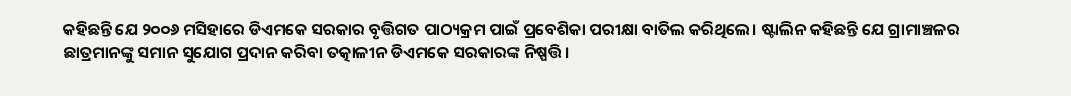କହିଛନ୍ତି ଯେ ୨୦୦୬ ମସିହାରେ ଡିଏମକେ ସରକାର ବୃତ୍ତିଗତ ପାଠ୍ୟକ୍ରମ ପାଇଁ ପ୍ରବେଶିକା ପରୀକ୍ଷା ବାତିଲ କରିଥିଲେ। ଷ୍ଟାଲିନ କହିଛନ୍ତି ଯେ ଗ୍ରାମାଞ୍ଚଳର ଛାତ୍ରମାନଙ୍କୁ ସମାନ ସୁଯୋଗ ପ୍ରଦାନ କରିବା ତତ୍କାଳୀନ ଡିଏମକେ ସରକାରଙ୍କ ନିଷ୍ପତ୍ତି।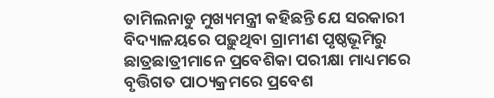ତାମିଲନାଡୁ ମୁଖ୍ୟମନ୍ତ୍ରୀ କହିଛନ୍ତି ଯେ ସରକାରୀ ବିଦ୍ୟାଳୟରେ ପଢ଼ୁଥିବା ଗ୍ରାମୀଣ ପୃଷ୍ଠଭୂମିରୁ ଛାତ୍ରଛାତ୍ରୀମାନେ ପ୍ରବେଶିକା ପରୀକ୍ଷା ମାଧ୍ୟମରେ ବୃତ୍ତିଗତ ପାଠ୍ୟକ୍ରମରେ ପ୍ରବେଶ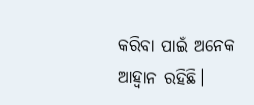କରିବା ପାଇଁ ଅନେକ ଆହ୍ୱାନ ରହିଛି।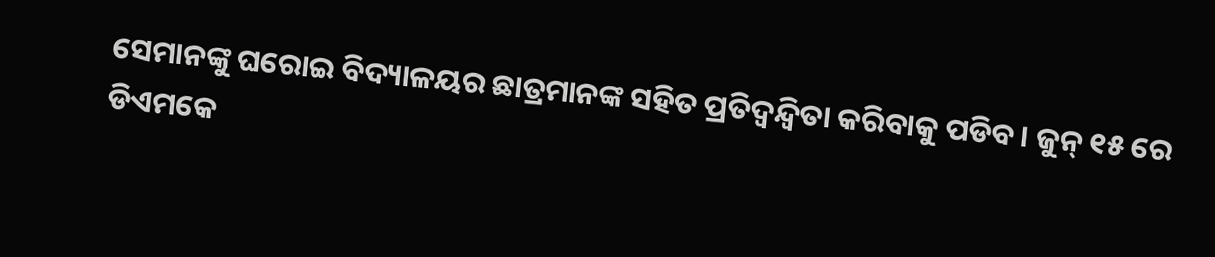ସେମାନଙ୍କୁ ଘରୋଇ ବିଦ୍ୟାଳୟର ଛାତ୍ରମାନଙ୍କ ସହିତ ପ୍ରତିଦ୍ୱନ୍ଦ୍ୱିତା କରିବାକୁ ପଡିବ। ଜୁନ୍ ୧୫ ରେ ଡିଏମକେ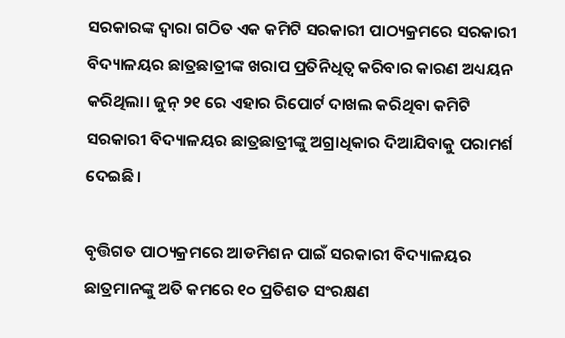ସରକାରଙ୍କ ଦ୍ୱାରା ଗଠିତ ଏକ କମିଟି ସରକାରୀ ପାଠ୍ୟକ୍ରମରେ ସରକାରୀ ବିଦ୍ୟାଳୟର ଛାତ୍ରଛାତ୍ରୀଙ୍କ ଖରାପ ପ୍ରତିନିଧିତ୍ୱ କରିବାର କାରଣ ଅଧ୍ୟୟନ କରିଥିଲା। ଜୁନ୍ ୨୧ ରେ ଏହାର ରିପୋର୍ଟ ଦାଖଲ କରିଥିବା କମିଟି ସରକାରୀ ବିଦ୍ୟାଳୟର ଛାତ୍ରଛାତ୍ରୀଙ୍କୁ ଅଗ୍ରାଧିକାର ଦିଆଯିବାକୁ ପରାମର୍ଶ ଦେଇଛି।

ବୃତ୍ତିଗତ ପାଠ୍ୟକ୍ରମରେ ଆଡମିଶନ ପାଇଁ ସରକାରୀ ବିଦ୍ୟାଳୟର ଛାତ୍ରମାନଙ୍କୁ ଅତି କମରେ ୧୦ ପ୍ରତିଶତ ସଂରକ୍ଷଣ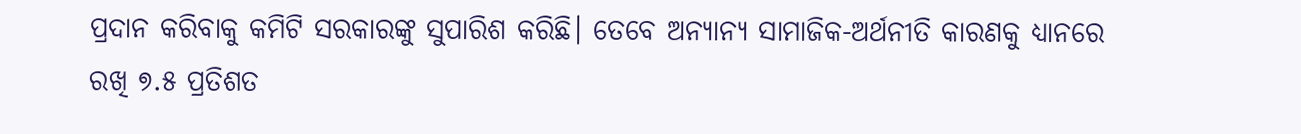ପ୍ରଦାନ କରିବାକୁ କମିଟି ସରକାରଙ୍କୁ ସୁପାରିଶ କରିଛି। ତେବେ ଅନ୍ୟାନ୍ୟ ସାମାଜିକ-ଅର୍ଥନୀତି କାରଣକୁ ଧ୍ୟାନରେ ରଖି ୭.୫ ପ୍ରତିଶତ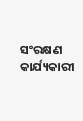ସଂରକ୍ଷଣ କାର୍ଯ୍ୟକାରୀ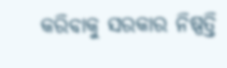କରିବାକୁ ସରକାର ନିଷ୍ପତ୍ତି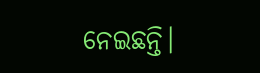ନେଇଛନ୍ତି।